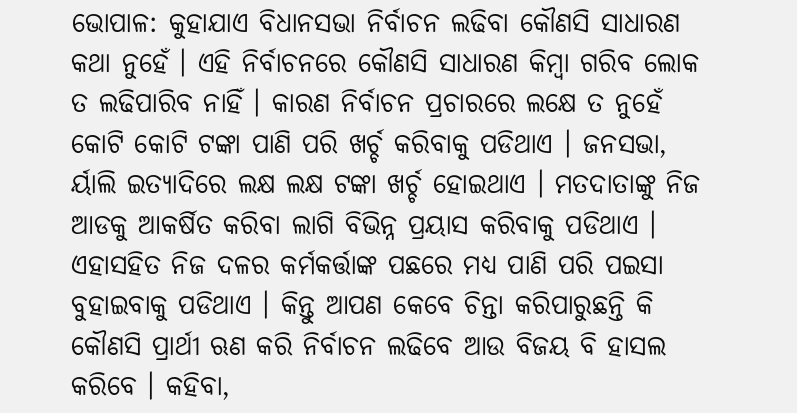ଭୋପାଳ: କୁହାଯାଏ ବିଧାନସଭା ନିର୍ବାଚନ ଲଢିବା କୌଣସି ସାଧାରଣ କଥା ନୁହେଁ । ଏହି ନିର୍ବାଚନରେ କୌଣସି ସାଧାରଣ କିମ୍ବା ଗରିବ ଲୋକ ତ ଲଢିପାରିବ ନାହିଁ । କାରଣ ନିର୍ବାଚନ ପ୍ରଚାରରେ ଲକ୍ଷେ ତ ନୁହେଁ କୋଟି କୋଟି ଟଙ୍କା ପାଣି ପରି ଖର୍ଚ୍ଚ କରିବାକୁ ପଡିଥାଏ । ଜନସଭା, ର୍ୟାଲି ଇତ୍ୟାଦିରେ ଲକ୍ଷ ଲକ୍ଷ ଟଙ୍କା ଖର୍ଚ୍ଚ ହୋଇଥାଏ । ମତଦାତାଙ୍କୁ ନିଜ ଆଡକୁ ଆକର୍ଷିତ କରିବା ଲାଗି ବିଭିନ୍ନ ପ୍ରୟାସ କରିବାକୁ ପଡିଥାଏ । ଏହାସହିତ ନିଜ ଦଳର କର୍ମକର୍ତ୍ତାଙ୍କ ପଛରେ ମଧ୍ୟ ପାଣି ପରି ପଇସା ବୁହାଇବାକୁ ପଡିଥାଏ । କିନ୍ତୁ ଆପଣ କେବେ ଚିନ୍ତା କରିପାରୁଛନ୍ତି କି କୌଣସି ପ୍ରାର୍ଥୀ ଋଣ କରି ନିର୍ବାଚନ ଲଢିବେ ଆଉ ବିଜୟ ବି ହାସଲ କରିବେ । କହିବା,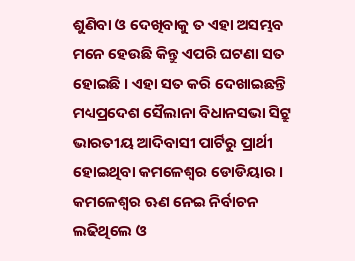ଶୁଣିବା ଓ ଦେଖିବାକୁ ତ ଏହା ଅସମ୍ଭବ ମନେ ହେଉଛି କିନ୍ତୁ ଏପରି ଘଟଣା ସତ ହୋଇଛି । ଏହା ସତ କରି ଦେଖାଇଛନ୍ତି ମଧ୍ୟପ୍ରଦେଶ ସୈଲାନା ବିଧାନସଭା ସିଟ୍ରୁ ଭାରତୀୟ ଆଦିବାସୀ ପାର୍ଟିରୁ ପ୍ରାର୍ଥୀ ହୋଇଥିବା କମଳେଶ୍ୱର ଡୋଡିୟାର ।
କମଳେଶ୍ୱର ଋଣ ନେଇ ନିର୍ବାଚନ ଲଢିଥିଲେ ଓ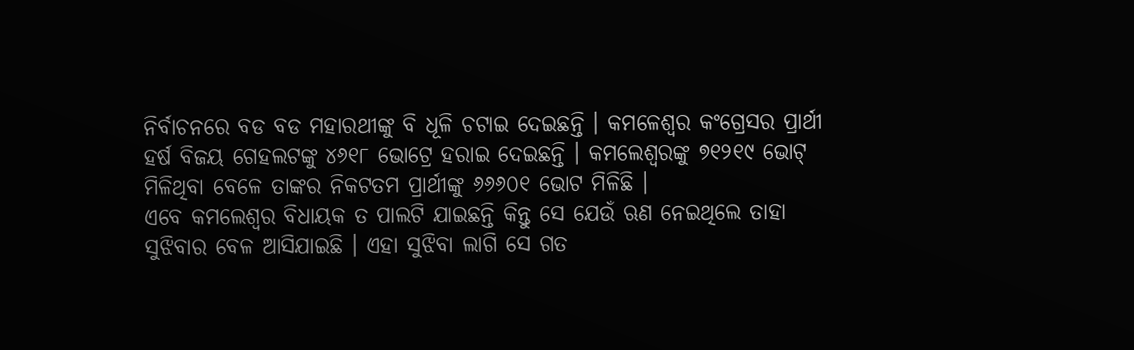ନିର୍ବାଚନରେ ବଡ ବଡ ମହାରଥୀଙ୍କୁ ବି ଧୂଳି ଚଟାଇ ଦେଇଛନ୍ତି । କମଳେଶ୍ୱର କଂଗ୍ରେସର ପ୍ରାର୍ଥୀ ହର୍ଷ ବିଜୟ ଗେହଲଟଙ୍କୁ ୪୬୧୮ ଭୋଟ୍ରେ ହରାଇ ଦେଇଛନ୍ତି । କମଲେଶ୍ୱରଙ୍କୁ ୭୧୨୧୯ ଭୋଟ୍ ମିଳିଥିବା ବେଳେ ତାଙ୍କର ନିକଟତମ ପ୍ରାର୍ଥୀଙ୍କୁ ୬୬୬୦୧ ଭୋଟ ମିଳିଛି ।
ଏବେ କମଲେଶ୍ୱର ବିଧାୟକ ତ ପାଲଟି ଯାଇଛନ୍ତି କିନ୍ତୁ ସେ ଯେଉଁ ଋଣ ନେଇଥିଲେ ତାହା ସୁଝିବାର ବେଳ ଆସିଯାଇଛି । ଏହା ସୁଝିବା ଲାଗି ସେ ଗତ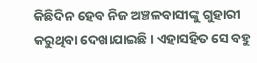କିଛିଦିନ ହେବ ନିଜ ଅଞ୍ଚଳବାସୀଙ୍କୁ ଗୁହାରୀ କରୁଥିବା ଦେଖାଯାଇଛି । ଏହାସହିତ ସେ ବହୁ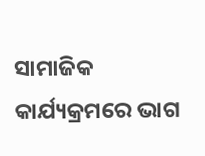ସାମାଜିକ କାର୍ଯ୍ୟକ୍ରମରେ ଭାଗ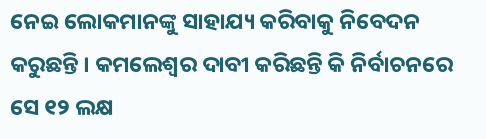ନେଇ ଲୋକମାନଙ୍କୁ ସାହାଯ୍ୟ କରିବାକୁ ନିବେଦନ କରୁଛନ୍ତି । କମଲେଶ୍ୱର ଦାବୀ କରିଛନ୍ତି କି ନିର୍ବାଚନରେ ସେ ୧୨ ଲକ୍ଷ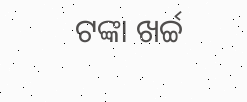ଟଙ୍କା ଖର୍ଚ୍ଚ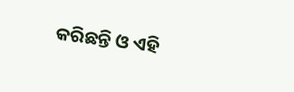କରିଛନ୍ତି ଓ ଏହି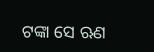ଟଙ୍କା ସେ ଋଣ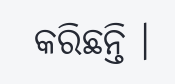କରିଛନ୍ତି ।